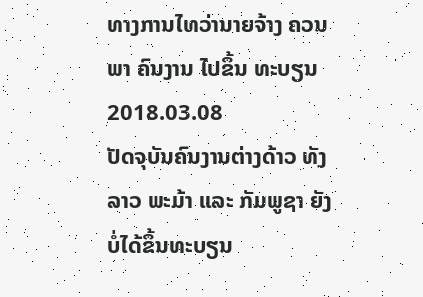ທາງການໄທວ່ານາຍຈ້າງ ຄວນພາ ຄົນງານ ໄປຂຶ້ນ ທະບຽນ
2018.03.08
ປັດຈຸບັນຄົນງານຕ່າງດ້າວ ທັງລາວ ພະມ້າ ແລະ ກັມພູຊາ ຍັງບໍ່ໄດ້ຂຶ້ນທະບຽນ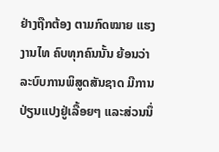ຢ່າງຖືກຕ້ອງ ຕາມກົດໝາຍ ແຮງງານໄທ ຄົບທຸກຄົນນັ້ນ ຍ້ອນວ່າ ລະບົບການພິສູດສັນຊາດ ມີການປ່ຽນແປງຢູ່ເລື້ອຍໆ ແລະສ່ວນນຶ່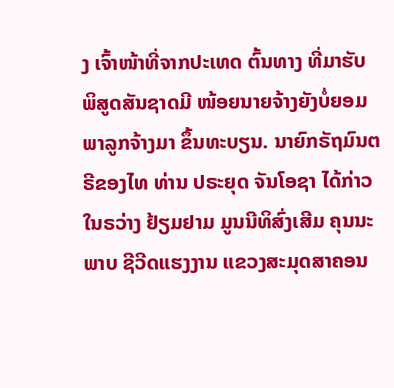ງ ເຈົ້າໜ້າທີ່ຈາກປະເທດ ຕົ້ນທາງ ທີ່ມາຮັບ ພິສູດສັນຊາດມີ ໜ້ອຍນາຍຈ້າງຍັງບໍ່ຍອມ ພາລູກຈ້າງມາ ຂຶ້ນທະບຽນ. ນາຍົກຣັຖມົນຕຣີຂອງໄທ ທ່ານ ປຣະຍຸດ ຈັນໂອຊາ ໄດ້ກ່າວໃນຣວ່າງ ຢ້ຽມຢາມ ມູນນີທິສົ່ງເສີມ ຄຸນນະພາບ ຊີວີດແຮງງານ ແຂວງສະມຸດສາຄອນ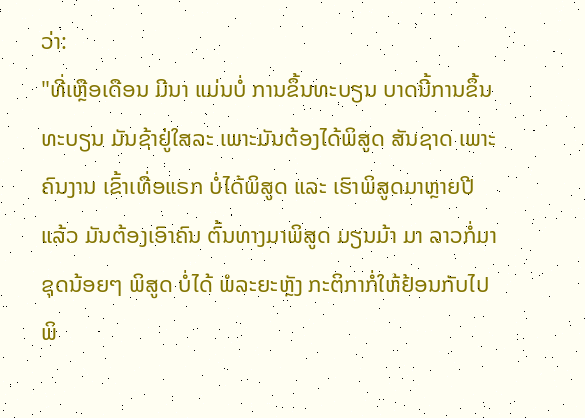ວ່າ:
"ທີ່ເຫຼືອເດືອນ ມີນາ ແມ່ນບໍ່ ການຂຶ້ນທະບຽນ ບາດນີ້ການຂຶ້ນທະບຽນ ມັນຊ້າຢູ່ໃສລະ ເພາະມັນຕ້ອງໄດ້ພິສູດ ສັນຊາດ ເພາະຄົນງານ ເຂົ້າເທື່ອແຣກ ບໍ່ໄດ້ພິສູດ ແລະ ເຮົາພິສູດມາຫຼາຍປີແລ້ວ ມັນຕ້ອງເອົາຄົນ ຕົ້ນທາງມາພິສູດ ມຽນມ້າ ມາ ລາວກໍ່ມາ ຊຸດນ້ອຍໆ ພິສູດ ບໍ່ໄດ້ ພໍລະຍະຫຼັງ ກະຕິກາກໍ່ໃຫ້ຢ້ອນກັບໄປພິ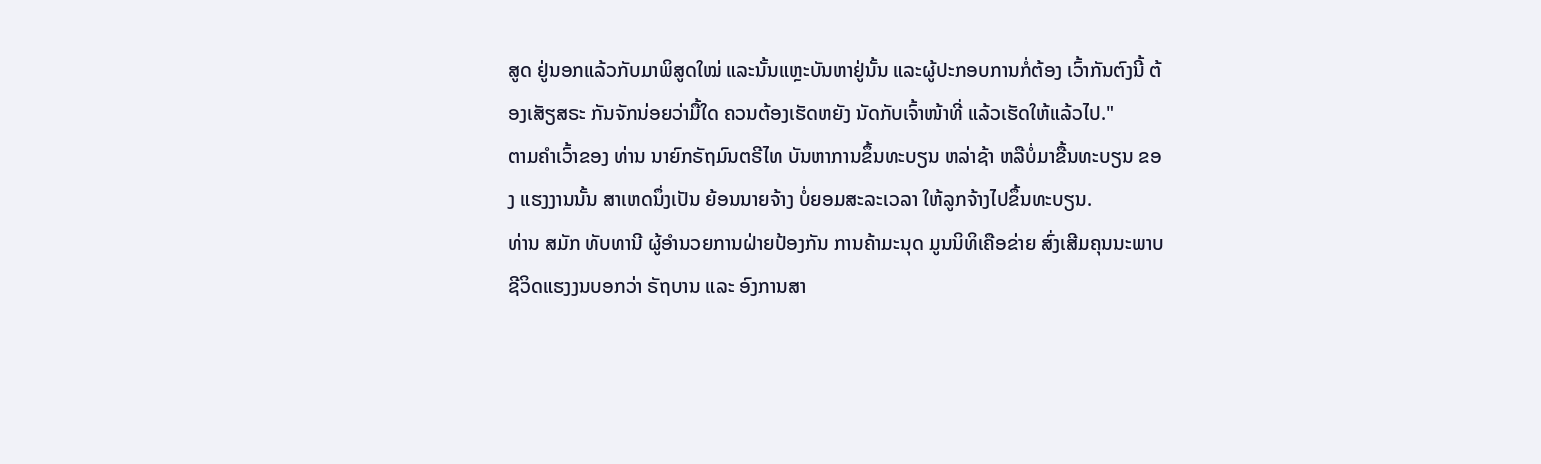ສູດ ຢູ່ນອກແລ້ວກັບມາພິສູດໃໝ່ ແລະນັ້ນແຫຼະບັນຫາຢູ່ນັ້ນ ແລະຜູ້ປະກອບການກໍ່ຕ້ອງ ເວົ້າກັນຕົງນີ້ ຕ້ອງເສັຽສຣະ ກັນຈັກນ່ອຍວ່າມື້ໃດ ຄວນຕ້ອງເຮັດຫຍັງ ນັດກັບເຈົ້າໜ້າທີ່ ແລ້ວເຮັດໃຫ້ແລ້ວໄປ."
ຕາມຄຳເວົ້າຂອງ ທ່ານ ນາຍົກຣັຖມົນຕຣີໄທ ບັນຫາການຂຶ້ນທະບຽນ ຫລ່າຊ້າ ຫລືບໍ່ມາຂື້ນທະບຽນ ຂອງ ແຮງງານນັ້ນ ສາເຫດນຶ່ງເປັນ ຍ້ອນນາຍຈ້າງ ບໍ່ຍອມສະລະເວລາ ໃຫ້ລູກຈ້າງໄປຂຶ້ນທະບຽນ.
ທ່ານ ສມັກ ທັບທານີ ຜູ້ອຳນວຍການຝ່າຍປ້ອງກັນ ການຄ້າມະນຸດ ມູນນິທິເຄືອຂ່າຍ ສົ່ງເສີມຄຸນນະພາບ ຊີວິດແຮງງນບອກວ່າ ຣັຖບານ ແລະ ອົງການສາ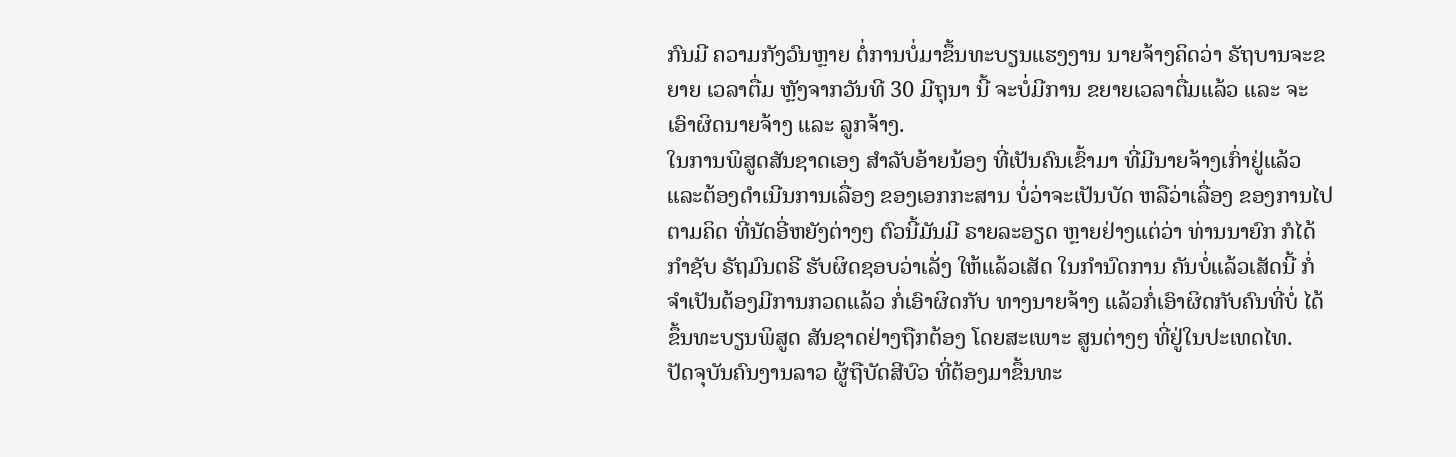ກົນມີ ຄວາມກັງວົນຫຼາຍ ຕໍ່ການບໍ່ມາຂຶ້ນທະບຽນແຮງງານ ນາຍຈ້າງຄິດວ່າ ຣັຖບານຈະຂຍາຍ ເວລາຕື່ມ ຫຼັງຈາກວັນທີ 30 ມີຖຸນາ ນີ້ ຈະບໍ່ມີການ ຂຍາຍເວລາຕື່ມແລ້ວ ແລະ ຈະເອົາຜິດນາຍຈ້າງ ແລະ ລູກຈ້າງ.
ໃນການພິສູດສັນຊາດເອງ ສຳລັບອ້າຍນ້ອງ ທີ່ເປັນຄົນເຂົ້າມາ ທີ່ມີນາຍຈ້າງເກົ່າຢູ່ແລ້ວ ແລະຕ້ອງດຳເນີນການເລື່ອງ ຂອງເອກກະສານ ບໍ່ວ່າຈະເປັນບັດ ຫລືວ່າເລື່ອງ ຂອງການໄປຕາມຄິດ ທີ່ນັດອີ່ຫຍັງຕ່າງໆ ຕົວນີ້ມັນມີ ຣາຍລະອຽດ ຫຼາຍຢ່າງແຕ່ວ່າ ທ່ານນາຍົກ ກໍໄດ້ ກຳຊັບ ຣັຖມົນຕຣີ ຮັບຜິດຊອບວ່າເລັ່ງ ໃຫ້ແລ້ວເສັດ ໃນກຳນົດການ ຄັນບໍ່ແລ້ວເສັດນີ້ ກໍ່ຈຳເປັນຕ້ອງມີການກວດແລ້ວ ກໍ່ເອົາຜິດກັບ ທາງນາຍຈ້າງ ແລ້ວກໍ່ເອົາຜິດກັບຄົນທີ່ບໍ່ ໄດ້ຂຶ້ນທະບຽນພິສູດ ສັນຊາດຢ່າງຖືກຕ້ອງ ໂດຍສະເພາະ ສູນຕ່າງໆ ທີ່ຢູ່ໃນປະເທດໄທ.
ປັດຈຸບັນຄົນງານລາວ ຜູ້ຖືບັດສີບົວ ທີ່ຕ້ອງມາຂຶ້ນທະ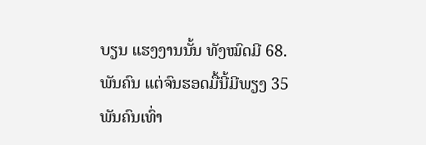ບຽນ ແຮງງານນັ້ນ ທັງໝົດມີ 68.ພັນຄົນ ແຕ່ຈົນຮອດມື້ນີ້ມີພຽງ 35 ພັນຄົນເທົ່າ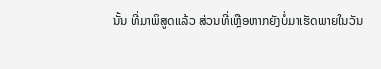ນັ້ນ ທີ່ມາພິສູດແລ້ວ ສ່ວນທີ່ເຫຼືອຫາກຍັງບໍ່ມາເຮັດພາຍໃນວັນ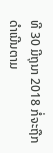ທີ 30 ມີຖຸນາ 2018 ກໍ່ຈະຖືກດຳເນີນຕາມ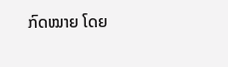ກົດໝາຍ ໂດຍ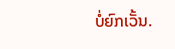ບໍ່ຍົກເວັ້ນ.